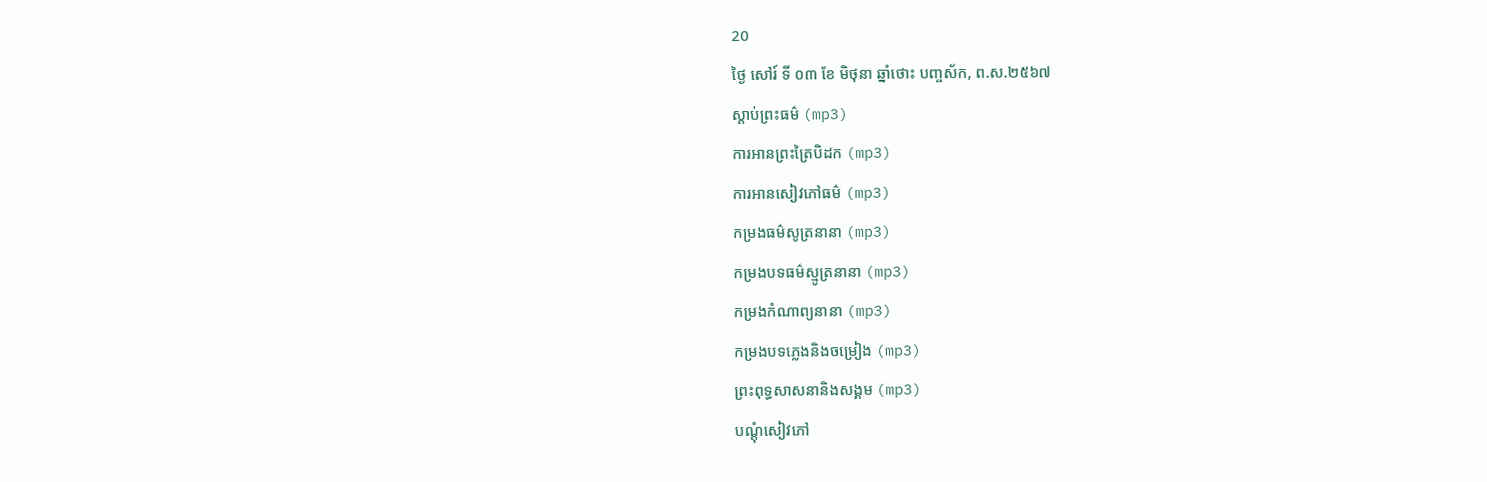20
ថ្ងៃ សៅរ៍ ទី ០៣ ខែ មិថុនា ឆ្នាំថោះ បញ្ចស័ក, ព.ស.២៥៦៧
ស្តាប់ព្រះធម៌ (mp3)
ការអានព្រះត្រៃបិដក (mp3)
ការអានសៀវភៅធម៌ (mp3)
កម្រងធម៌សូត្រនានា (mp3)
កម្រងបទធម៌ស្មូត្រនានា (mp3)
កម្រងកំណាព្យនានា (mp3)
កម្រងបទភ្លេងនិងចម្រៀង (mp3)
ព្រះពុទ្ធសាសនានិងសង្គម (mp3)
បណ្តុំសៀវភៅ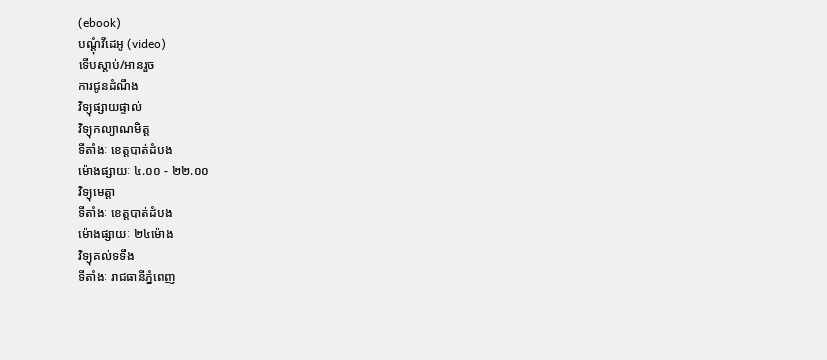(ebook)
បណ្តុំវីដេអូ (video)
ទើបស្តាប់/អានរួច
ការជូនដំណឹង
វិទ្យុផ្សាយផ្ទាល់
វិទ្យុកល្យាណមិត្ត
ទីតាំងៈ ខេត្តបាត់ដំបង
ម៉ោងផ្សាយៈ ៤.០០ - ២២.០០
វិទ្យុមេត្តា
ទីតាំងៈ ខេត្តបាត់ដំបង
ម៉ោងផ្សាយៈ ២៤ម៉ោង
វិទ្យុគល់ទទឹង
ទីតាំងៈ រាជធានីភ្នំពេញ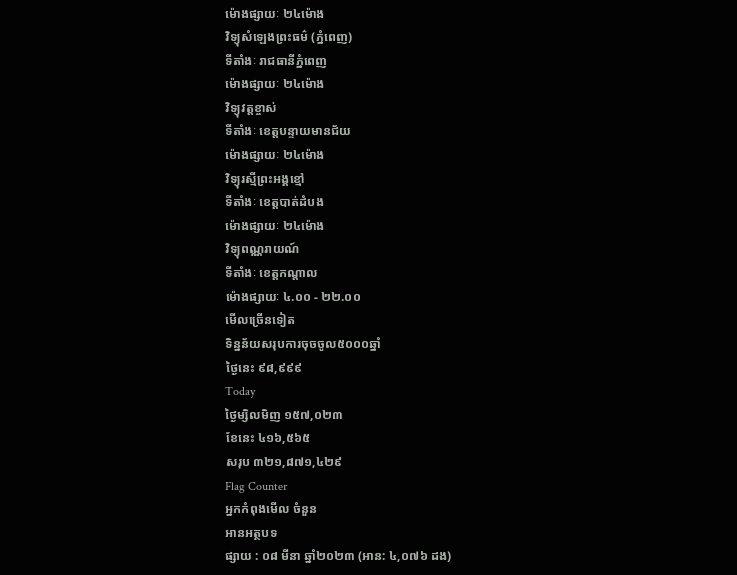ម៉ោងផ្សាយៈ ២៤ម៉ោង
វិទ្យុសំឡេងព្រះធម៌ (ភ្នំពេញ)
ទីតាំងៈ រាជធានីភ្នំពេញ
ម៉ោងផ្សាយៈ ២៤ម៉ោង
វិទ្យុវត្តខ្ចាស់
ទីតាំងៈ ខេត្តបន្ទាយមានជ័យ
ម៉ោងផ្សាយៈ ២៤ម៉ោង
វិទ្យុរស្មីព្រះអង្គខ្មៅ
ទីតាំងៈ ខេត្តបាត់ដំបង
ម៉ោងផ្សាយៈ ២៤ម៉ោង
វិទ្យុពណ្ណរាយណ៍
ទីតាំងៈ ខេត្តកណ្តាល
ម៉ោងផ្សាយៈ ៤.០០ - ២២.០០
មើលច្រើនទៀត
ទិន្នន័យសរុបការចុចចូល៥០០០ឆ្នាំ
ថ្ងៃនេះ ៩៨,៩៩៩
Today
ថ្ងៃម្សិលមិញ ១៥៧,០២៣
ខែនេះ ៤១៦,៥៦៥
សរុប ៣២១,៨៧១,៤២៩
Flag Counter
អ្នកកំពុងមើល ចំនួន
អានអត្ថបទ
ផ្សាយ : ០៨ មីនា ឆ្នាំ២០២៣ (អាន: ៤,០៧៦ ដង)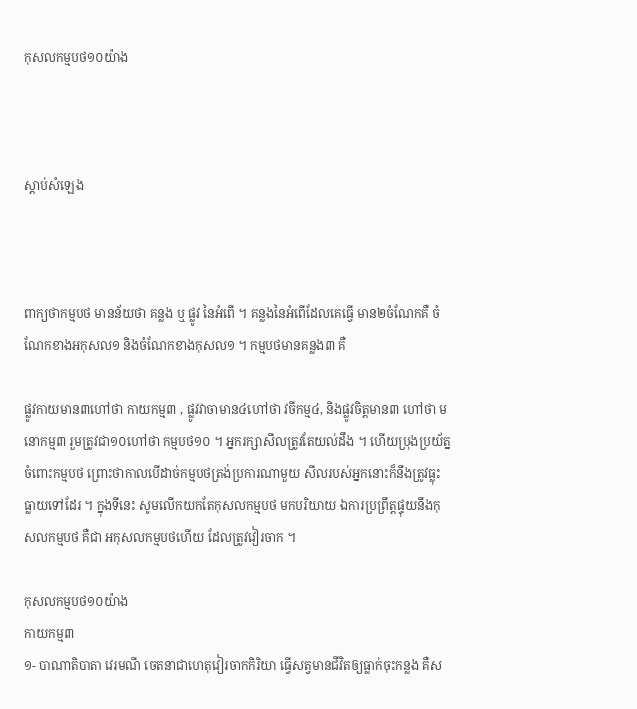កុសលកម្មបថ១០យ៉ាង



ស្តាប់សំឡេង



ពាក្យថាកម្មបថ មានន័យថា គន្លង ឬ ផ្លូវ នៃអំពើ ។ គន្លងនៃអំពើដែលគេធ្វើ មាន២ចំណែកគឺ ចំណែកខាងអកុសល១ និងចំណែកខាងកុសល១ ។ កម្មបថមានគន្លង៣ គឺ

ផ្លូវកាយមាន៣ហៅថា កាយកម្ម៣ , ផ្លូវវាចាមាន៤ហៅថា វចីកម្ម៤, និងផ្លូវចិត្តមាន៣ ហៅថា មនោកម្ម៣ រួមត្រូវជា១០ហៅថា កម្មបថ១០ ។ អ្នករក្សាសីលត្រូវតែយល់ដឹង ។ ហើយប្រុងប្រយ័ត្នចំពោះកម្មបថ ព្រោះថាកាលបើដាច់កម្មបថត្រង់ប្រការណាមួយ សីលរបស់អ្នកនោះក៏នឹងត្រូវធ្លុះធ្លាយទៅដែរ ។ ក្នុងទីនេះ សូមលើកយកតែកុសលកម្មបថ មកបរិយាយ ឯការប្រព្រឹត្តផ្ទុយនឹងកុសលកម្មបថ គឺជា អកុសលកម្មបថហើយ ដែលត្រូវវៀរចាក ។

កុសលកម្មបថ១០យ៉ាង
កាយកម្ម៣
១- បាណាតិបាតា វេរមណី ចេតនាជាហេតុវៀរចាកកិរិយា ធ្វើសត្វមានជីវិតឲ្យធ្លាក់ចុះកន្លង គឺស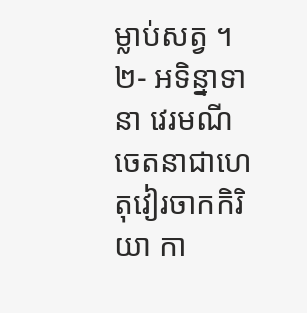ម្លាប់សត្វ ។
២- អទិន្នាទានា វេរមណី ចេតនាជាហេតុវៀរចាកកិរិយា កា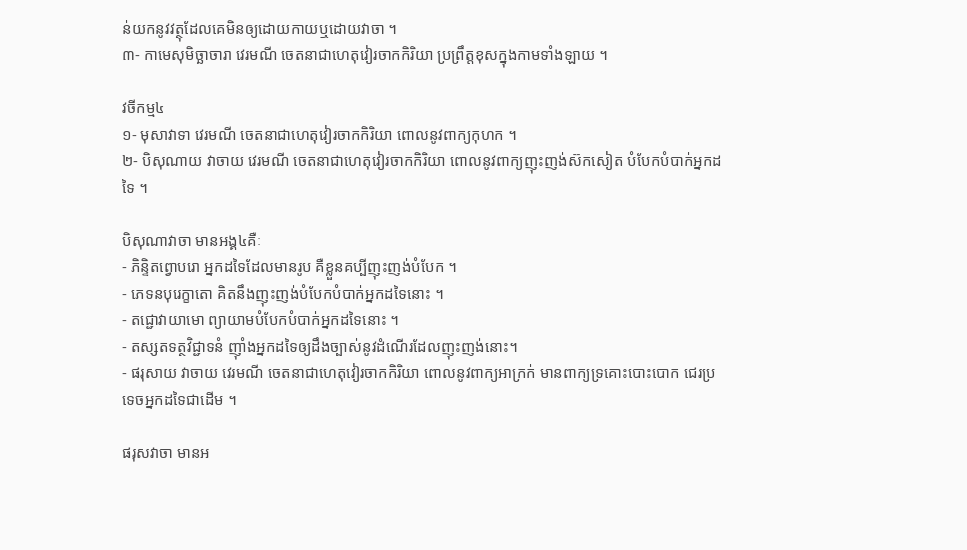ន់យកនូវវត្ថុដែលគេមិនឲ្យដោយកាយឬដោយវាចា ។
៣- កាមេសុមិច្ឆាចារា វេរមណី ចេតនាជាហេតុវៀរចាកកិរិយា ប្រព្រឹត្តខុសក្នុងកាមទាំងឡាយ ។

វចីកម្ម៤
១- មុសាវាទា វេរមណី ចេតនាជាហេតុវៀរចាកកិរិយា ពោលនូវពាក្យកុហក ។
២- បិសុណាយ វាចាយ វេរមណី ចេតនាជាហេតុវៀរចាកកិរិយា ពោលនូវពាក្យញុះញង់ស៊កសៀត បំបែកបំបាក់អ្នកដទៃ ។

បិសុណាវាចា មានអង្គ៤គឺៈ
- ភិន្ទិតព្វោបរោ អ្នកដទៃដែលមានរូប គឺខ្លួនគប្បីញុះញង់បំបែក ។
- ភេទនបុរេក្ខាតោ គិតនឹងញុះញង់បំបែកបំបាក់អ្នកដទៃនោះ ។
- តជ្ជោវាយាមោ ព្យាយាមបំបែកបំបាក់អ្នកដទៃនោះ ។
- តស្សតទត្ថវិជ្ជាទនំ ញ៉ាំងអ្នកដទៃឲ្យដឹងច្បាស់នូវដំណើរដែលញុះញង់នោះ។
- ផរុសាយ វាចាយ វេរមណី ចេតនាជាហេតុវៀរចាកកិរិយា ពោលនូវពាក្យអាក្រក់ មានពាក្យទ្រគោះបោះបោក ជេរប្រទេចអ្នកដទៃជាដើម ។

ផរុសវាចា មានអ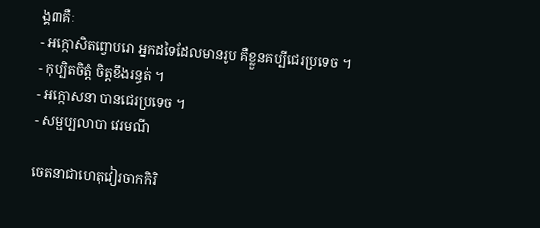ង្គ៣គឺៈ
- អក្កោសិតព្វោបរោ អ្នកដទៃដែលមានរូប គឺខ្លួនគប្បីជេរប្រទេច ។
- កុប្បិតចិត្តំ ចិត្តខឹងរន្ធត់ ។
- អក្កោសនា បានជេរប្រទេច ។
- សម្ផប្បលាបា វេរមណី

ចេតនាជាហេតុវៀរចាកកិរិ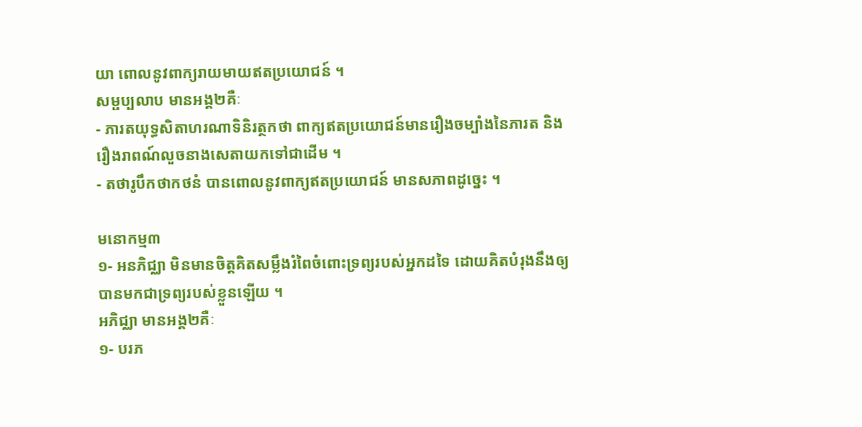យា ពោលនូវពាក្យរាយមាយឥតប្រយោជន៍ ។
សម្ផប្បលាប មានអង្គ២គឺៈ
- ភារតយុទ្ធសិតាហរណាទិនិរត្ថកថា ពាក្យឥតប្រយោជន៍មានរឿងចម្បាំងនៃភារត និងរឿងរាពណ៍លួចនាងសេតាយកទៅជាដើម ។
- តថារូបឹកថាកថនំ បានពោលនូវពាក្យឥតប្រយោជន៍ មានសភាពដូច្នេះ ។

មនោកម្ម៣
១- អនភិជ្ឈា មិនមានចិត្តគិតសម្លឹងរំពៃចំពោះទ្រព្យរបស់អ្នកដទៃ ដោយគិតបំរុងនឹងឲ្យបានមកជាទ្រព្យរបស់ខ្លួនឡើយ ។
អភិជ្ឈា មានអង្គ២គឺៈ
១- បរភ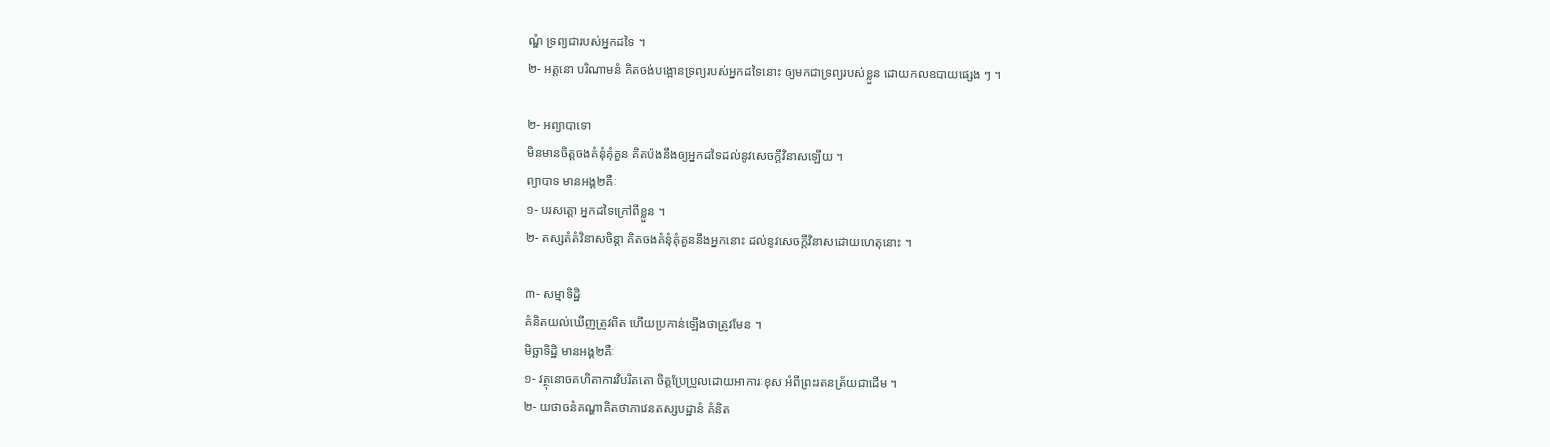ណ្ឌំ ទ្រព្យជារបស់អ្នកដទៃ ។
២- អត្តនោ បរិណាមនំ គិតចង់បង្អោនទ្រព្យរបស់អ្នកដទៃនោះ ឲ្យមកជាទ្រព្យរបស់ខ្លួន ដោយកលឧបាយផ្សេង ៗ ។

២- អព្យាបាទោ
មិនមានចិត្តចងគំនុំគុំគួន គិតប៉ងនឹងឲ្យអ្នកដទៃដល់នូវសេចក្តីវិនាសឡើយ ។
ព្យាបាទ មានអង្គ២គឺៈ
១- បរសត្តោ អ្នកដទៃក្រៅពីខ្លួន ។
២- តស្សតំតំវិនាសចិន្តា គិតចងគំនុំគុំគួននឹងអ្នកនោះ ដល់នូវសេចក្តីវិនាសដោយហេតុនោះ ។

៣- សម្មាទិដ្ឋិ
គំនិតយល់ឃើញត្រូវពិត ហើយប្រកាន់ឡើងថាត្រូវមែន ។
មិច្ឆាទិដ្ឋិ មានអង្គ២គឺៈ
១- វត្ថុនោចគហិតាការវិបរិតតោ ចិត្តប្រែប្រួលដោយអាការៈខុស អំពីព្រះរតនត្រ័យជាដើម ។
២- យថាចនំគណ្ហាគិតថាភាវេនតស្សបដ្ឋានំ គំនិត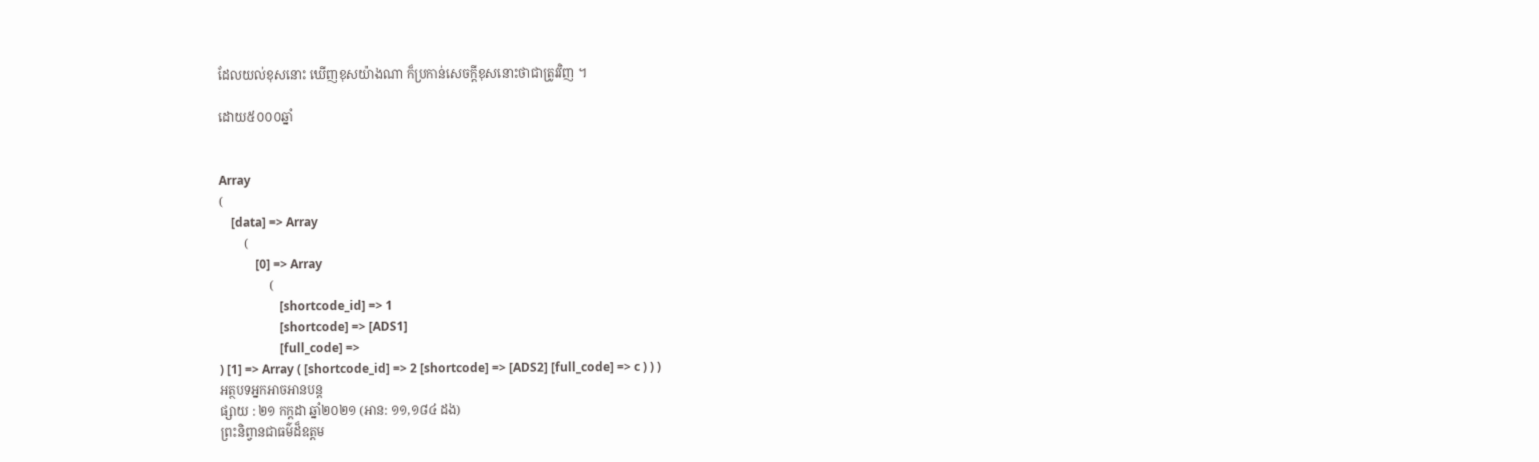ដែលយល់ខុសនោះ ឃើញខុសយ៉ាងណា ក៏ប្រកាន់សេចក្តីខុសនោះថាជាត្រូវវិញ ។

ដោយ៥០០០ឆ្នាំ


Array
(
    [data] => Array
        (
            [0] => Array
                (
                    [shortcode_id] => 1
                    [shortcode] => [ADS1]
                    [full_code] =>
) [1] => Array ( [shortcode_id] => 2 [shortcode] => [ADS2] [full_code] => c ) ) )
អត្ថបទអ្នកអាចអានបន្ត
ផ្សាយ : ២១ កក្តដា ឆ្នាំ២០២១ (អាន: ១១,១៨៤ ដង)
ព្រះនិព្វានជាធម៌ដ៏ឧត្ដម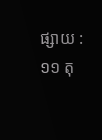ផ្សាយ : ១១ តុ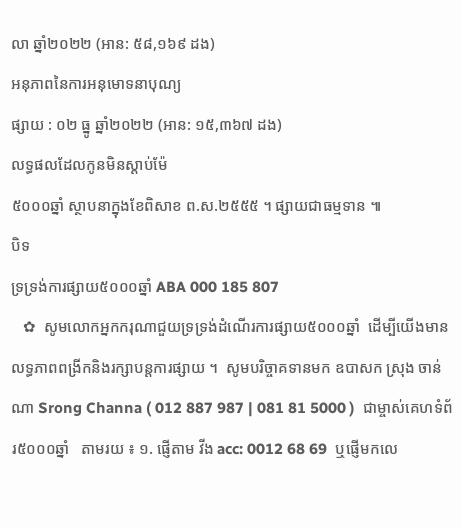លា ឆ្នាំ២០២២ (អាន: ៥៨,១៦៩ ដង)
អនុភាពនៃការអនុមោទនាបុណ្យ
ផ្សាយ : ០២ ធ្នូ ឆ្នាំ២០២២ (អាន: ១៥,៣៦៧ ដង)
លទ្ធផលដែលកូនមិនស្ដាប់ម៉ែ
៥០០០ឆ្នាំ ស្ថាបនាក្នុងខែពិសាខ ព.ស.២៥៥៥ ។ ផ្សាយជាធម្មទាន ៕
បិទ
ទ្រទ្រង់ការផ្សាយ៥០០០ឆ្នាំ ABA 000 185 807
   ✿  សូមលោកអ្នកករុណាជួយទ្រទ្រង់ដំណើរការផ្សាយ៥០០០ឆ្នាំ  ដើម្បីយើងមានលទ្ធភាពពង្រីកនិងរក្សាបន្តការផ្សាយ ។  សូមបរិច្ចាគទានមក ឧបាសក ស្រុង ចាន់ណា Srong Channa ( 012 887 987 | 081 81 5000 )  ជាម្ចាស់គេហទំព័រ៥០០០ឆ្នាំ   តាមរយ ៖ ១. ផ្ញើតាម វីង acc: 0012 68 69  ឬផ្ញើមកលេ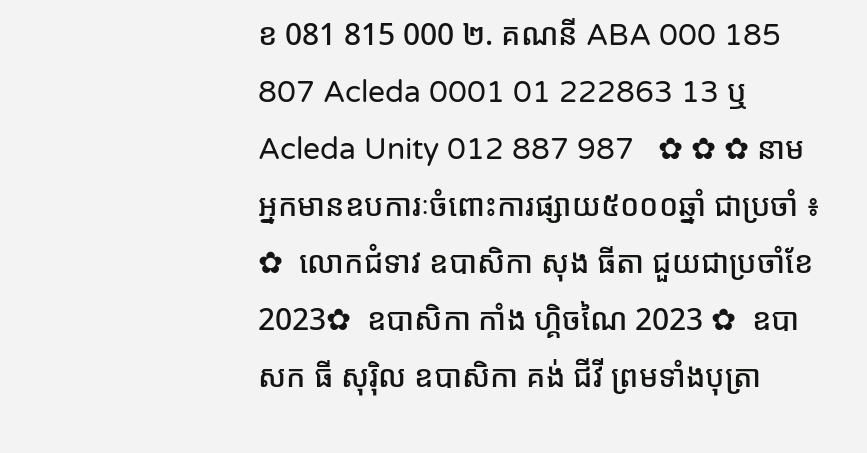ខ 081 815 000 ២. គណនី ABA 000 185 807 Acleda 0001 01 222863 13 ឬ Acleda Unity 012 887 987   ✿ ✿ ✿ នាមអ្នកមានឧបការៈចំពោះការផ្សាយ៥០០០ឆ្នាំ ជាប្រចាំ ៖  ✿  លោកជំទាវ ឧបាសិកា សុង ធីតា ជួយជាប្រចាំខែ 2023✿  ឧបាសិកា កាំង ហ្គិចណៃ 2023 ✿  ឧបាសក ធី សុរ៉ិល ឧបាសិកា គង់ ជីវី ព្រមទាំងបុត្រា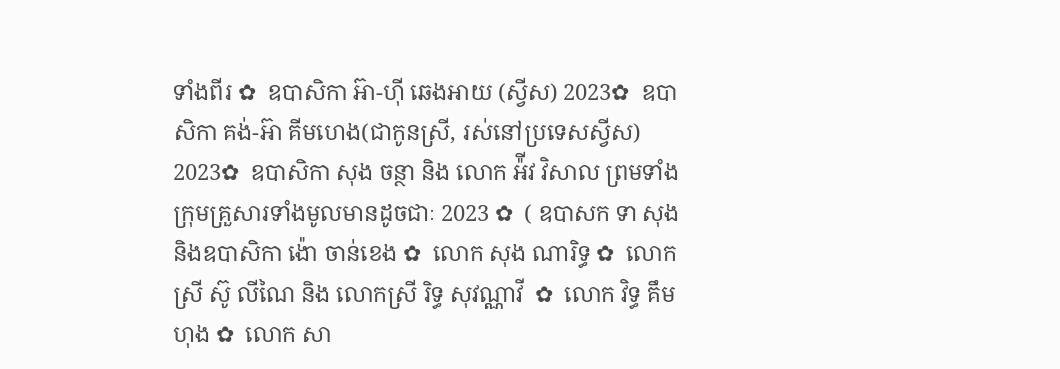ទាំងពីរ ✿  ឧបាសិកា អ៊ា-ហុី ឆេងអាយ (ស្វីស) 2023✿  ឧបាសិកា គង់-អ៊ា គីមហេង(ជាកូនស្រី, រស់នៅប្រទេសស្វីស) 2023✿  ឧបាសិកា សុង ចន្ថា និង លោក អ៉ីវ វិសាល ព្រមទាំងក្រុមគ្រួសារទាំងមូលមានដូចជាៈ 2023 ✿  ( ឧបាសក ទា សុង និងឧបាសិកា ង៉ោ ចាន់ខេង ✿  លោក សុង ណារិទ្ធ ✿  លោកស្រី ស៊ូ លីណៃ និង លោកស្រី រិទ្ធ សុវណ្ណាវី  ✿  លោក វិទ្ធ គឹមហុង ✿  លោក សា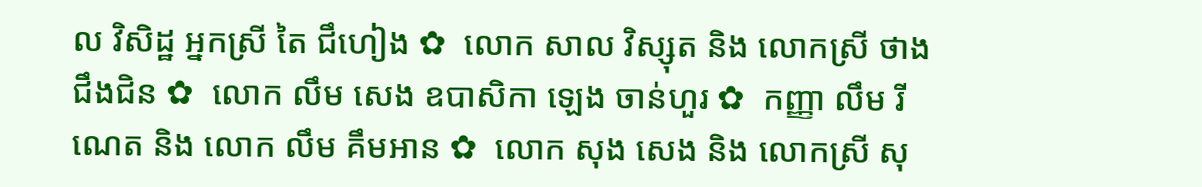ល វិសិដ្ឋ អ្នកស្រី តៃ ជឹហៀង ✿  លោក សាល វិស្សុត និង លោកស្រី ថាង ជឹងជិន ✿  លោក លឹម សេង ឧបាសិកា ឡេង ចាន់ហួរ ✿  កញ្ញា លឹម រីណេត និង លោក លឹម គឹមអាន ✿  លោក សុង សេង និង លោកស្រី សុ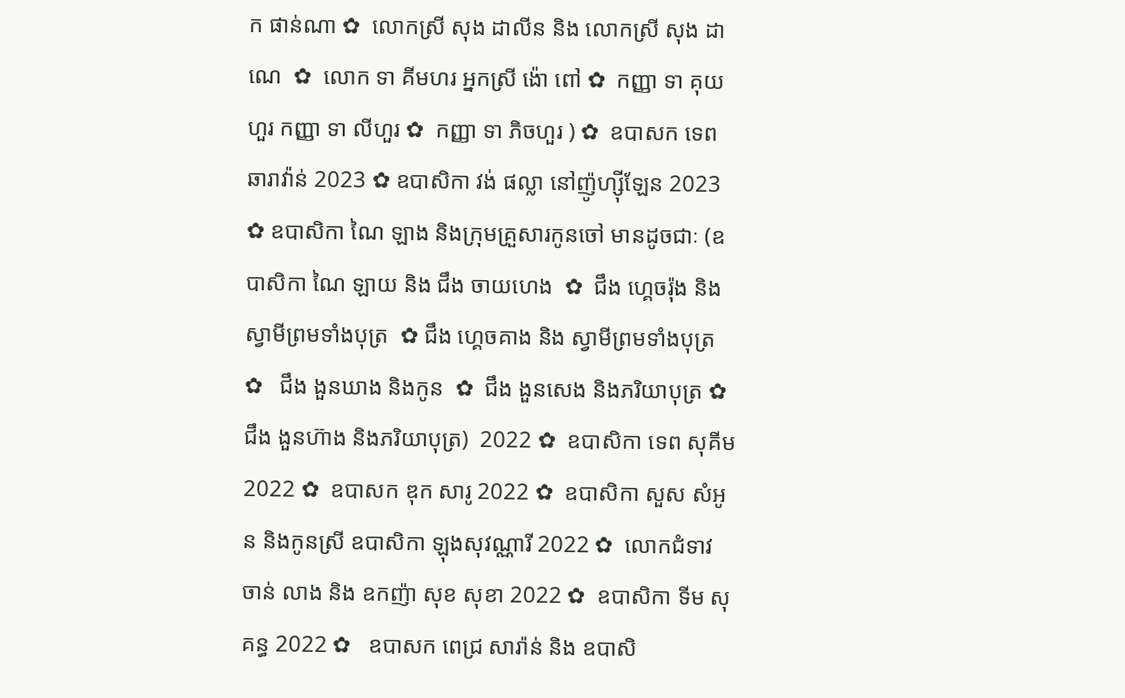ក ផាន់ណា ✿  លោកស្រី សុង ដាលីន និង លោកស្រី សុង ដាណេ  ✿  លោក ទា គីមហរ អ្នកស្រី ង៉ោ ពៅ ✿  កញ្ញា ទា គុយហួរ កញ្ញា ទា លីហួរ ✿  កញ្ញា ទា ភិចហួរ ) ✿  ឧបាសក ទេព ឆារាវ៉ាន់ 2023 ✿ ឧបាសិកា វង់ ផល្លា នៅញ៉ូហ្ស៊ីឡែន 2023  ✿ ឧបាសិកា ណៃ ឡាង និងក្រុមគ្រួសារកូនចៅ មានដូចជាៈ (ឧបាសិកា ណៃ ឡាយ និង ជឹង ចាយហេង  ✿  ជឹង ហ្គេចរ៉ុង និង ស្វាមីព្រមទាំងបុត្រ  ✿ ជឹង ហ្គេចគាង និង ស្វាមីព្រមទាំងបុត្រ ✿   ជឹង ងួនឃាង និងកូន  ✿  ជឹង ងួនសេង និងភរិយាបុត្រ ✿  ជឹង ងួនហ៊ាង និងភរិយាបុត្រ)  2022 ✿  ឧបាសិកា ទេព សុគីម 2022 ✿  ឧបាសក ឌុក សារូ 2022 ✿  ឧបាសិកា សួស សំអូន និងកូនស្រី ឧបាសិកា ឡុងសុវណ្ណារី 2022 ✿  លោកជំទាវ ចាន់ លាង និង ឧកញ៉ា សុខ សុខា 2022 ✿  ឧបាសិកា ទីម សុគន្ធ 2022 ✿   ឧបាសក ពេជ្រ សារ៉ាន់ និង ឧបាសិ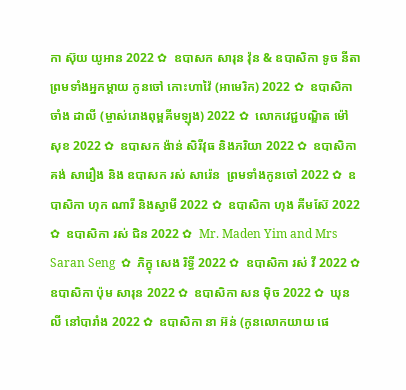កា ស៊ុយ យូអាន 2022 ✿  ឧបាសក សារុន វ៉ុន & ឧបាសិកា ទូច នីតា ព្រមទាំងអ្នកម្តាយ កូនចៅ កោះហាវ៉ៃ (អាមេរិក) 2022 ✿  ឧបាសិកា ចាំង ដាលី (ម្ចាស់រោងពុម្ពគីមឡុង) 2022 ✿  លោកវេជ្ជបណ្ឌិត ម៉ៅ សុខ 2022 ✿  ឧបាសក ង៉ាន់ សិរីវុធ និងភរិយា 2022 ✿  ឧបាសិកា គង់ សារឿង និង ឧបាសក រស់ សារ៉េន  ព្រមទាំងកូនចៅ 2022 ✿  ឧបាសិកា ហុក ណារី និងស្វាមី 2022 ✿  ឧបាសិកា ហុង គីមស៊ែ 2022 ✿  ឧបាសិកា រស់ ជិន 2022 ✿  Mr. Maden Yim and Mrs Saran Seng  ✿  ភិក្ខុ សេង រិទ្ធី 2022 ✿  ឧបាសិកា រស់ វី 2022 ✿  ឧបាសិកា ប៉ុម សារុន 2022 ✿  ឧបាសិកា សន ម៉ិច 2022 ✿  ឃុន លី នៅបារាំង 2022 ✿  ឧបាសិកា នា អ៊ន់ (កូនលោកយាយ ផេ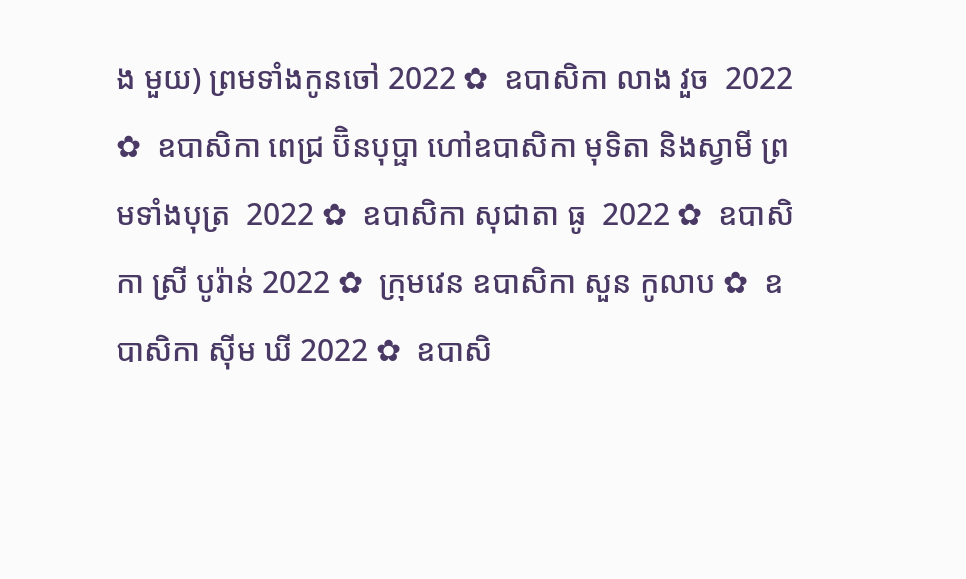ង មួយ) ព្រមទាំងកូនចៅ 2022 ✿  ឧបាសិកា លាង វួច  2022 ✿  ឧបាសិកា ពេជ្រ ប៊ិនបុប្ផា ហៅឧបាសិកា មុទិតា និងស្វាមី ព្រមទាំងបុត្រ  2022 ✿  ឧបាសិកា សុជាតា ធូ  2022 ✿  ឧបាសិកា ស្រី បូរ៉ាន់ 2022 ✿  ក្រុមវេន ឧបាសិកា សួន កូលាប ✿  ឧបាសិកា ស៊ីម ឃី 2022 ✿  ឧបាសិ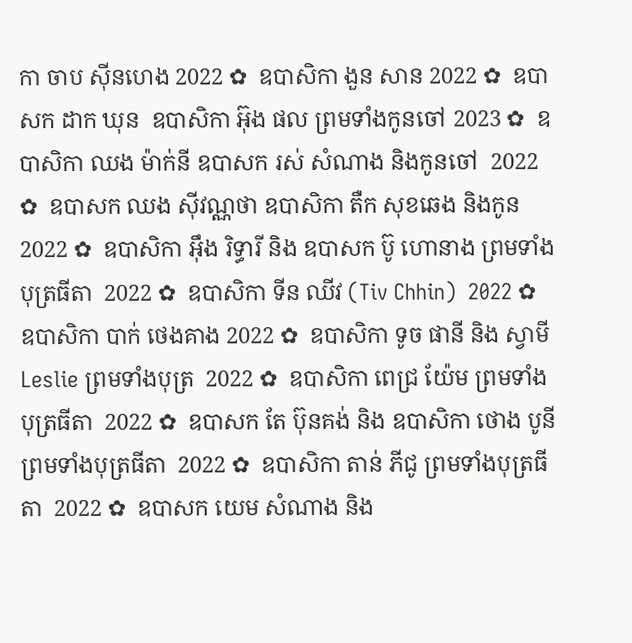កា ចាប ស៊ីនហេង 2022 ✿  ឧបាសិកា ងួន សាន 2022 ✿  ឧបាសក ដាក ឃុន  ឧបាសិកា អ៊ុង ផល ព្រមទាំងកូនចៅ 2023 ✿  ឧបាសិកា ឈង ម៉ាក់នី ឧបាសក រស់ សំណាង និងកូនចៅ  2022 ✿  ឧបាសក ឈង សុីវណ្ណថា ឧបាសិកា តឺក សុខឆេង និងកូន 2022 ✿  ឧបាសិកា អុឹង រិទ្ធារី និង ឧបាសក ប៊ូ ហោនាង ព្រមទាំងបុត្រធីតា  2022 ✿  ឧបាសិកា ទីន ឈីវ (Tiv Chhin)  2022 ✿  ឧបាសិកា បាក់ ថេងគាង 2022 ✿  ឧបាសិកា ទូច ផានី និង ស្វាមី Leslie ព្រមទាំងបុត្រ  2022 ✿  ឧបាសិកា ពេជ្រ យ៉ែម ព្រមទាំងបុត្រធីតា  2022 ✿  ឧបាសក តែ ប៊ុនគង់ និង ឧបាសិកា ថោង បូនី ព្រមទាំងបុត្រធីតា  2022 ✿  ឧបាសិកា តាន់ ភីជូ ព្រមទាំងបុត្រធីតា  2022 ✿  ឧបាសក យេម សំណាង និង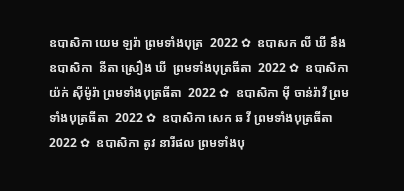ឧបាសិកា យេម ឡរ៉ា ព្រមទាំងបុត្រ  2022 ✿  ឧបាសក លី ឃី នឹង ឧបាសិកា  នីតា ស្រឿង ឃី  ព្រមទាំងបុត្រធីតា  2022 ✿  ឧបាសិកា យ៉ក់ សុីម៉ូរ៉ា ព្រមទាំងបុត្រធីតា  2022 ✿  ឧបាសិកា មុី ចាន់រ៉ាវី ព្រមទាំងបុត្រធីតា  2022 ✿  ឧបាសិកា សេក ឆ វី ព្រមទាំងបុត្រធីតា  2022 ✿  ឧបាសិកា តូវ នារីផល ព្រមទាំងបុ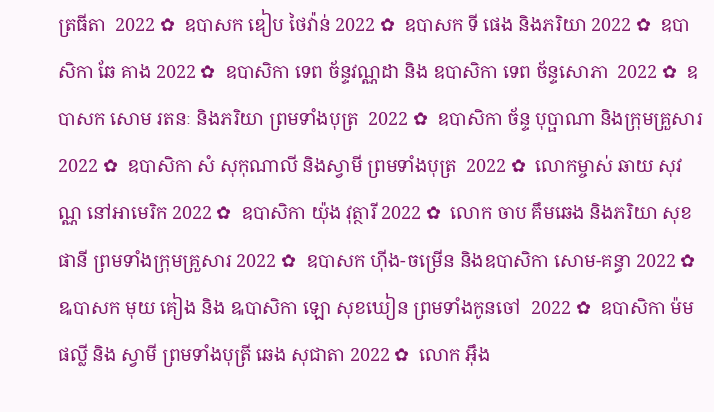ត្រធីតា  2022 ✿  ឧបាសក ឌៀប ថៃវ៉ាន់ 2022 ✿  ឧបាសក ទី ផេង និងភរិយា 2022 ✿  ឧបាសិកា ឆែ គាង 2022 ✿  ឧបាសិកា ទេព ច័ន្ទវណ្ណដា និង ឧបាសិកា ទេព ច័ន្ទសោភា  2022 ✿  ឧបាសក សោម រតនៈ និងភរិយា ព្រមទាំងបុត្រ  2022 ✿  ឧបាសិកា ច័ន្ទ បុប្ផាណា និងក្រុមគ្រួសារ 2022 ✿  ឧបាសិកា សំ សុកុណាលី និងស្វាមី ព្រមទាំងបុត្រ  2022 ✿  លោកម្ចាស់ ឆាយ សុវណ្ណ នៅអាមេរិក 2022 ✿  ឧបាសិកា យ៉ុង វុត្ថារី 2022 ✿  លោក ចាប គឹមឆេង និងភរិយា សុខ ផានី ព្រមទាំងក្រុមគ្រួសារ 2022 ✿  ឧបាសក ហ៊ីង-ចម្រើន និងឧបាសិកា សោម-គន្ធា 2022 ✿  ឩបាសក មុយ គៀង និង ឩបាសិកា ឡោ សុខឃៀន ព្រមទាំងកូនចៅ  2022 ✿  ឧបាសិកា ម៉ម ផល្លី និង ស្វាមី ព្រមទាំងបុត្រី ឆេង សុជាតា 2022 ✿  លោក អ៊ឹង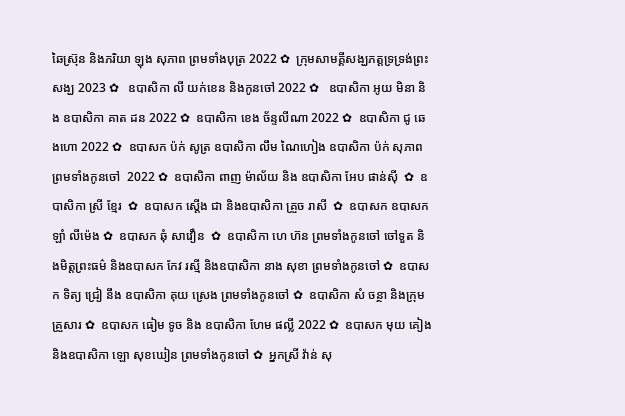ឆៃស្រ៊ុន និងភរិយា ឡុង សុភាព ព្រមទាំងបុត្រ 2022 ✿  ក្រុមសាមគ្គីសង្ឃភត្តទ្រទ្រង់ព្រះសង្ឃ 2023 ✿   ឧបាសិកា លី យក់ខេន និងកូនចៅ 2022 ✿   ឧបាសិកា អូយ មិនា និង ឧបាសិកា គាត ដន 2022 ✿  ឧបាសិកា ខេង ច័ន្ទលីណា 2022 ✿  ឧបាសិកា ជូ ឆេងហោ 2022 ✿  ឧបាសក ប៉ក់ សូត្រ ឧបាសិកា លឹម ណៃហៀង ឧបាសិកា ប៉ក់ សុភាព ព្រមទាំងកូនចៅ  2022 ✿  ឧបាសិកា ពាញ ម៉ាល័យ និង ឧបាសិកា អែប ផាន់ស៊ី  ✿  ឧបាសិកា ស្រី ខ្មែរ  ✿  ឧបាសក ស្តើង ជា និងឧបាសិកា គ្រួច រាសី  ✿  ឧបាសក ឧបាសក ឡាំ លីម៉េង ✿  ឧបាសក ឆុំ សាវឿន  ✿  ឧបាសិកា ហេ ហ៊ន ព្រមទាំងកូនចៅ ចៅទួត និងមិត្តព្រះធម៌ និងឧបាសក កែវ រស្មី និងឧបាសិកា នាង សុខា ព្រមទាំងកូនចៅ ✿  ឧបាសក ទិត្យ ជ្រៀ នឹង ឧបាសិកា គុយ ស្រេង ព្រមទាំងកូនចៅ ✿  ឧបាសិកា សំ ចន្ថា និងក្រុមគ្រួសារ ✿  ឧបាសក ធៀម ទូច និង ឧបាសិកា ហែម ផល្លី 2022 ✿  ឧបាសក មុយ គៀង និងឧបាសិកា ឡោ សុខឃៀន ព្រមទាំងកូនចៅ ✿  អ្នកស្រី វ៉ាន់ សុ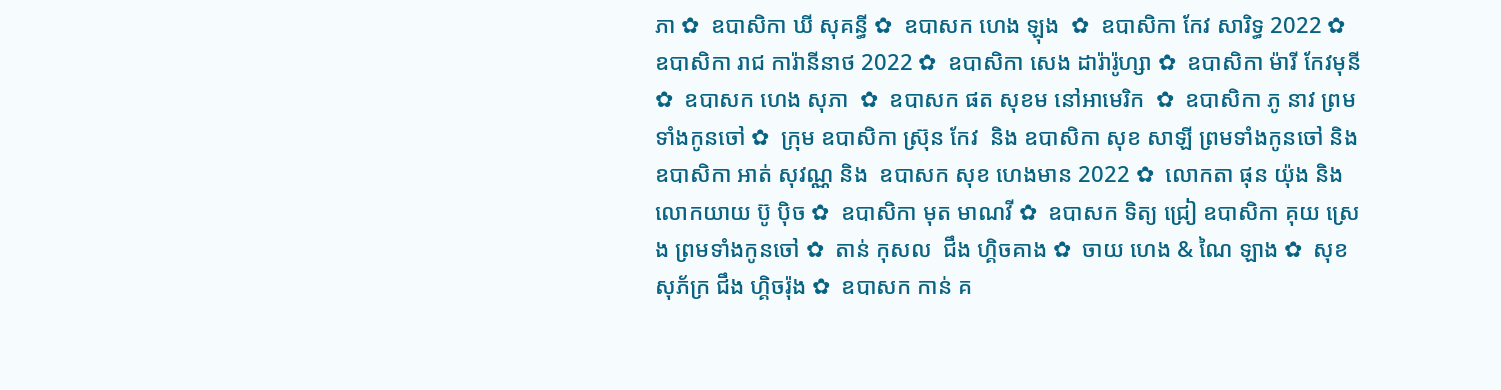ភា ✿  ឧបាសិកា ឃី សុគន្ធី ✿  ឧបាសក ហេង ឡុង  ✿  ឧបាសិកា កែវ សារិទ្ធ 2022 ✿  ឧបាសិកា រាជ ការ៉ានីនាថ 2022 ✿  ឧបាសិកា សេង ដារ៉ារ៉ូហ្សា ✿  ឧបាសិកា ម៉ារី កែវមុនី ✿  ឧបាសក ហេង សុភា  ✿  ឧបាសក ផត សុខម នៅអាមេរិក  ✿  ឧបាសិកា ភូ នាវ ព្រមទាំងកូនចៅ ✿  ក្រុម ឧបាសិកា ស្រ៊ុន កែវ  និង ឧបាសិកា សុខ សាឡី ព្រមទាំងកូនចៅ និង ឧបាសិកា អាត់ សុវណ្ណ និង  ឧបាសក សុខ ហេងមាន 2022 ✿  លោកតា ផុន យ៉ុង និង លោកយាយ ប៊ូ ប៉ិច ✿  ឧបាសិកា មុត មាណវី ✿  ឧបាសក ទិត្យ ជ្រៀ ឧបាសិកា គុយ ស្រេង ព្រមទាំងកូនចៅ ✿  តាន់ កុសល  ជឹង ហ្គិចគាង ✿  ចាយ ហេង & ណៃ ឡាង ✿  សុខ សុភ័ក្រ ជឹង ហ្គិចរ៉ុង ✿  ឧបាសក កាន់ គ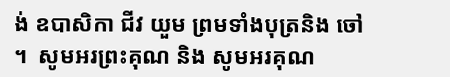ង់ ឧបាសិកា ជីវ យួម ព្រមទាំងបុត្រនិង ចៅ ។  សូមអរព្រះគុណ និង សូមអរគុណ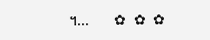។...       ✿  ✿  ✿